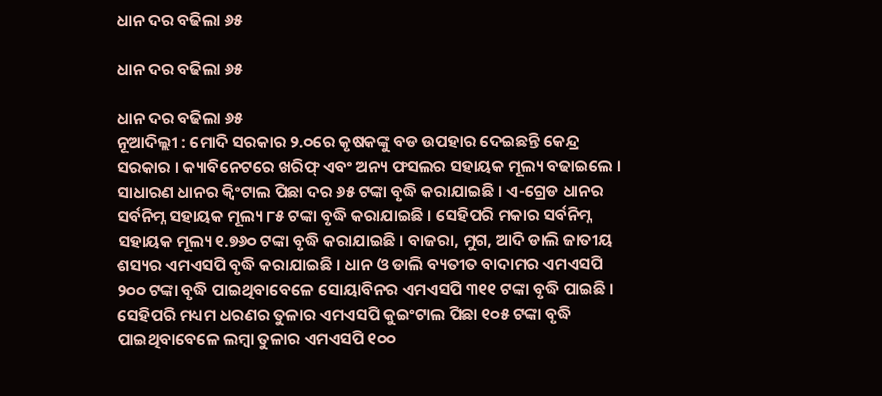ଧାନ ଦର ବଢିଲା ୬୫

ଧାନ ଦର ବଢିଲା ୬୫

ଧାନ ଦର ବଢିଲା ୬୫
ନୂଆଦିଲ୍ଲୀ : ମୋଦି ସରକାର ୨.୦ରେ କୃଷକଙ୍କୁ ବଡ ଉପହାର ଦେଇଛନ୍ତି କେନ୍ଦ୍ର ସରକାର । କ୍ୟାବିନେଟରେ ଖରିଫ୍ ଏବଂ ଅନ୍ୟ ଫସଲର ସହାୟକ ମୂଲ୍ୟ ବଢାଇଲେ । ସାଧାରଣ ଧାନର କ୍ୱିଂଟାଲ ପିଛା ଦର ୬୫ ଟଙ୍କା ବୃଦ୍ଧି କରାଯାଇଛି । ଏ-ଗ୍ରେଡ ଧାନର ସର୍ବନିମ୍ନ ସହାୟକ ମୂଲ୍ୟ ୮୫ ଟଙ୍କା ବୃଦ୍ଧି କରାଯାଇଛି । ସେହିପରି ମକାର ସର୍ବନିମ୍ନ ସହାୟକ ମୂଲ୍ୟ ୧.୭୬୦ ଟଙ୍କା ବୃଦ୍ଧି କରାଯାଇଛି । ବାଜରା, ମୁଗ, ଆଦି ଡାଲି ଜାତୀୟ ଶସ୍ୟର ଏମଏସପି ବୃଦ୍ଧି କରାଯାଇଛି । ଧାନ ଓ ଡାଲି ବ୍ୟତୀତ ବାଦାମର ଏମଏସପି ୨୦୦ ଟଙ୍କା ବୃଦ୍ଧି ପାଇଥିବାବେଳେ ସୋୟାବିନର ଏମଏସପି ୩୧୧ ଟଙ୍କା ବୃଦ୍ଧି ପାଇଛି । ସେହିପରି ମଧ୍ୟମ ଧରଣର ତୁଳାର ଏମଏସପି କୁଇଂଟାଲ ପିଛା ୧୦୫ ଟଙ୍କା ବୃଦ୍ଧି ପାଇଥିବାବେଳେ ଲମ୍ବା ତୁଳାର ଏମଏସପି ୧୦୦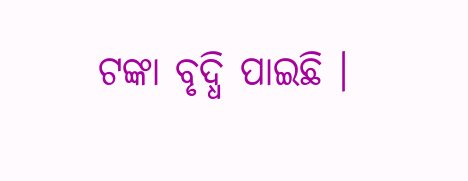ଟଙ୍କା ବୃଦ୍ଧି ପାଇଛି ।